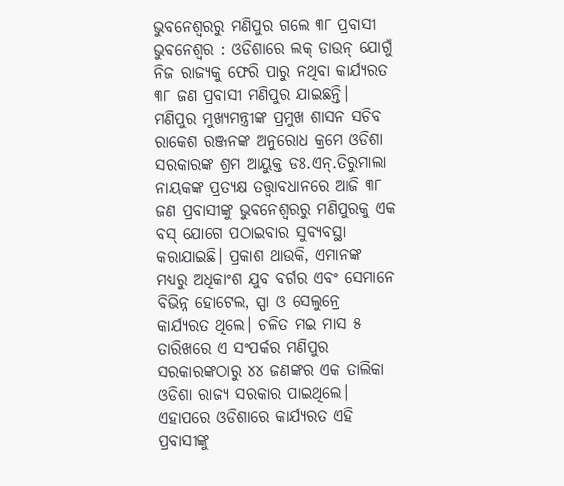ଭୁବନେଶ୍ବରରୁ ମଣିପୁର ଗଲେ ୩୮ ପ୍ରବାସୀ
ଭୁବନେଶ୍ୱର : ଓଡିଶାରେ ଲକ୍ ଡାଉନ୍ ଯୋଗୁଁ ନିଜ ରାଜ୍ୟକୁ ଫେରି ପାରୁ ନଥିବା କାର୍ଯ୍ୟରତ ୩୮ ଜଣ ପ୍ରବାସୀ ମଣିପୁର ଯାଇଛନ୍ତି। ମଣିପୁର ମୁଖ୍ୟମନ୍ତ୍ରୀଙ୍କ ପ୍ରମୁଖ ଶାସନ ସଚିବ ରାକେଶ ରଞ୍ଜନଙ୍କ ଅନୁରୋଧ କ୍ରମେ ଓଡିଶା ସରକାରଙ୍କ ଶ୍ରମ ଆୟୁକ୍ତ ଡଃ.ଏନ୍.ତିରୁମାଲା ନାୟକଙ୍କ ପ୍ରତ୍ୟକ୍ଷ ତତ୍ତ୍ବାବଧାନରେ ଆଜି ୩୮ ଜଣ ପ୍ରବାସୀଙ୍କୁ ଭୁବନେଶ୍ୱରରୁ ମଣିପୁରକୁ ଏକ ବସ୍ ଯୋଗେ ପଠାଇବାର ସୁବ୍ୟବସ୍ଥା କରାଯାଇଛି। ପ୍ରକାଶ ଥାଉକି, ଏମାନଙ୍କ ମଧ୍ୟରୁ ଅଧିକାଂଶ ଯୁବ ବର୍ଗର ଏବଂ ସେମାନେ ବିଭିନ୍ନ ହୋଟେଲ, ସ୍ପା ଓ ସେଲୁନ୍ରେ କାର୍ଯ୍ୟରତ ଥିଲେ। ଚଳିତ ମଇ ମାସ ୫ ତାରିଖରେ ଏ ସଂପର୍କର ମଣିପୁର ସରକାରଙ୍କଠାରୁ ୪୪ ଜଣଙ୍କର ଏକ ତାଲିକା ଓଡିଶା ରାଜ୍ୟ ସରକାର ପାଇଥିଲେ। ଏହାପରେ ଓଡିଶାରେ କାର୍ଯ୍ୟରତ ଏହି ପ୍ରବାସୀଙ୍କୁ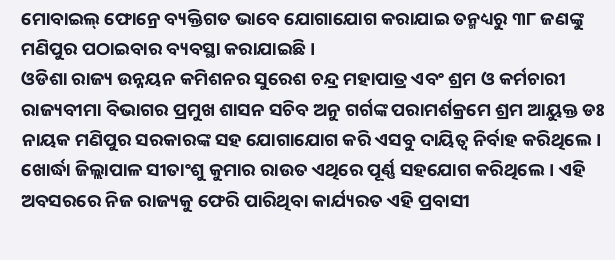ମୋବାଇଲ୍ ଫୋନ୍ରେ ବ୍ୟକ୍ତିଗତ ଭାବେ ଯୋଗାଯୋଗ କରାଯାଇ ତନ୍ମଧ୍ୟରୁ ୩୮ ଜଣଙ୍କୁ ମଣିପୁର ପଠାଇବାର ବ୍ୟବସ୍ଥା କରାଯାଇଛି।
ଓଡିଶା ରାଜ୍ୟ ଉନ୍ନୟନ କମିଶନର ସୁରେଶ ଚନ୍ଦ୍ର ମହାପାତ୍ର ଏବଂ ଶ୍ରମ ଓ କର୍ମଚାରୀ ରାଜ୍ୟବୀମା ବିଭାଗର ପ୍ରମୁଖ ଶାସନ ସଚିବ ଅନୁ ଗର୍ଗଙ୍କ ପରାମର୍ଶକ୍ରମେ ଶ୍ରମ ଆୟୁକ୍ତ ଡଃ ନାୟକ ମଣିପୁର ସରକାରଙ୍କ ସହ ଯୋଗାଯୋଗ କରି ଏସବୁ ଦାୟିତ୍ୱ ନିର୍ବାହ କରିଥିଲେ। ଖୋର୍ଦ୍ଧା ଜିଲ୍ଲାପାଳ ସୀତାଂଶୁ କୁମାର ରାଉତ ଏଥିରେ ପୂର୍ଣ୍ଣ ସହଯୋଗ କରିଥିଲେ। ଏହି ଅବସରରେ ନିଜ ରାଜ୍ୟକୁ ଫେରି ପାରିଥିବା କାର୍ଯ୍ୟରତ ଏହି ପ୍ରବାସୀ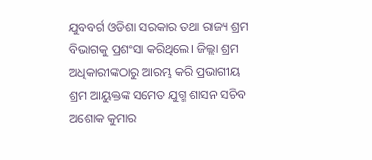ଯୁବବର୍ଗ ଓଡିଶା ସରକାର ତଥା ରାଜ୍ୟ ଶ୍ରମ ବିଭାଗକୁ ପ୍ରଶଂସା କରିଥିଲେ। ଜିଲ୍ଲା ଶ୍ରମ ଅଧିକାରୀଙ୍କଠାରୁ ଆରମ୍ଭ କରି ପ୍ରଭାଗୀୟ ଶ୍ରମ ଆୟୁକ୍ତଙ୍କ ସମେତ ଯୁଗ୍ମ ଶାସନ ସଚିବ ଅଶୋକ କୁମାର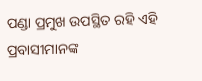ପଣ୍ଡା ପ୍ରମୁଖ ଉପସ୍ଥିତ ରହି ଏହି ପ୍ରବାସୀମାନଙ୍କ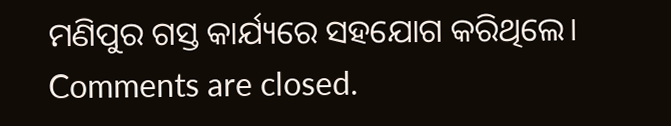ମଣିପୁର ଗସ୍ତ କାର୍ଯ୍ୟରେ ସହଯୋଗ କରିଥିଲେ।
Comments are closed.